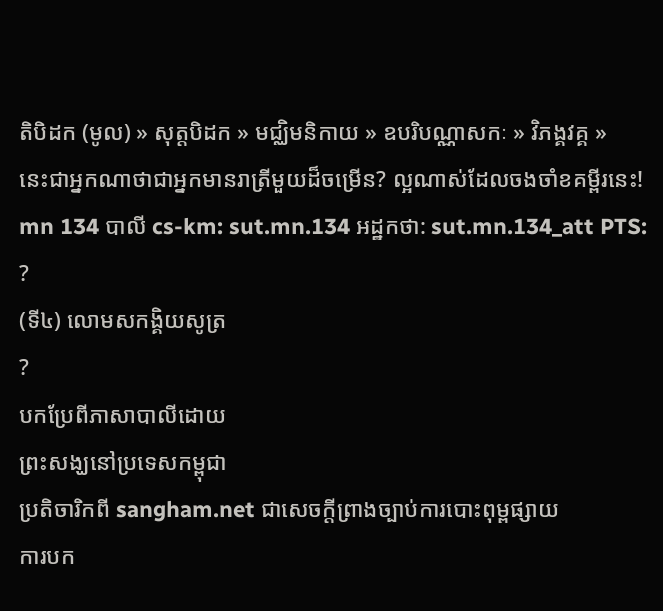តិបិដក (មូល) » សុត្តបិដក » មជ្ឈិមនិកាយ » ឧបរិបណ្ណាសកៈ » វិភង្គវគ្គ »
នេះជាអ្នកណាថាជាអ្នកមានរាត្រីមួយដ៏ចម្រើន? ល្អណាស់ដែលចងចាំខគម្ពីរនេះ!
mn 134 បាលី cs-km: sut.mn.134 អដ្ឋកថា: sut.mn.134_att PTS: ?
(ទី៤) លោមសកង្គិយសូត្រ
?
បកប្រែពីភាសាបាលីដោយ
ព្រះសង្ឃនៅប្រទេសកម្ពុជា
ប្រតិចារិកពី sangham.net ជាសេចក្តីព្រាងច្បាប់ការបោះពុម្ពផ្សាយ
ការបក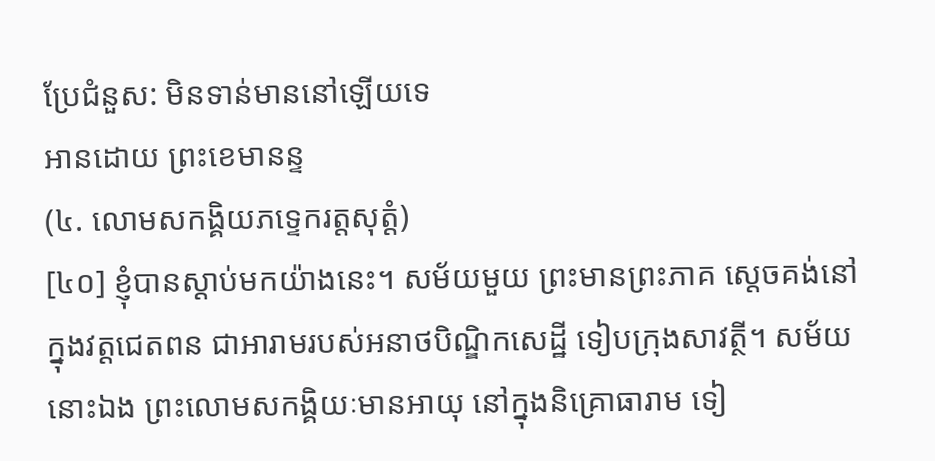ប្រែជំនួស: មិនទាន់មាននៅឡើយទេ
អានដោយ ព្រះខេមានន្ទ
(៤. លោមសកង្គិយភទ្ទេករត្តសុត្តំ)
[៤០] ខ្ញុំបានស្តាប់មកយ៉ាងនេះ។ សម័យមួយ ព្រះមានព្រះភាគ ស្តេចគង់នៅក្នុងវត្តជេតពន ជាអារាមរបស់អនាថបិណ្ឌិកសេដ្ឋី ទៀបក្រុងសាវត្ថី។ សម័យនោះឯង ព្រះលោមសកង្គិយៈមានអាយុ នៅក្នុងនិគ្រោធារាម ទៀ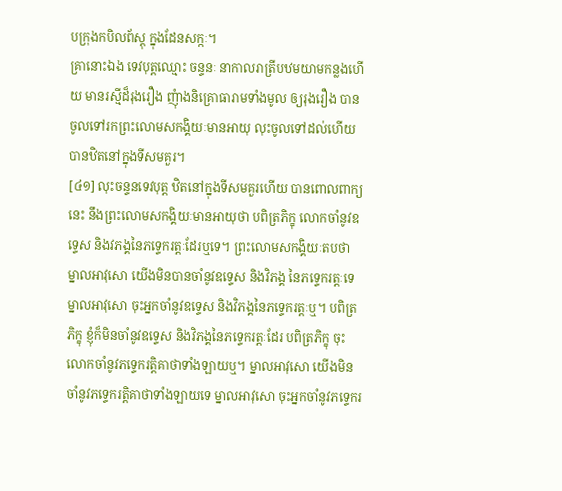បក្រុងកបិលព័ស្តុ ក្នុងដែនសក្កៈ។
គ្រានោះឯង ទេវបុត្តឈ្មោះ ចន្ទនៈ នាកាលរាត្រីបឋមយាមកន្លងហើយ មានរស្មីដ៏រុងរឿង ញុំាងនិគ្រោធារាមទាំងមូល ឲ្យរុងរឿង បានចូលទៅរកព្រះលោមសកង្គិយៈមានអាយុ លុះចូលទៅដល់ហើយ បានឋិតនៅក្នុងទីសមគួរ។
[៤១] លុះចន្ទនទេវបុត្ត ឋិតនៅក្នុងទីសមគួរហើយ បានពោលពាក្យនេះ នឹងព្រះលោមសកង្គិយៈមានអាយុថា បពិត្រភិក្ខុ លោកចាំនូវឧទ្ទេស និងវភង្គនៃភទ្ទេករត្តៈដែរឬទេ។ ព្រះលោមសកង្គិយៈតបថា ម្នាលអាវុសោ យើងមិនបានចាំនូវឧទ្ទេស និងវិភង្គ នៃភទ្ទេករត្តៈទេ ម្នាលអាវុសោ ចុះអ្នកចាំនូវឧទ្ទេស និងវិភង្គនៃភទ្ទេករត្តៈឬ។ បពិត្រភិក្ខុ ខ្ញុំក៏មិនចាំនូវឧទ្ទេស និងវិភង្គនៃភទ្ទេករត្តៈដែរ បពិត្រភិក្ខុ ចុះលោកចាំនូវភទ្ទេករត្តិគាថាទាំងឡាយឬ។ ម្នាលអាវុសោ យើងមិនចាំនូវភទ្ទេករត្តិគាថាទាំងឡាយទេ ម្នាលអាវុសោ ចុះអ្នកចាំនូវភទ្ទេករ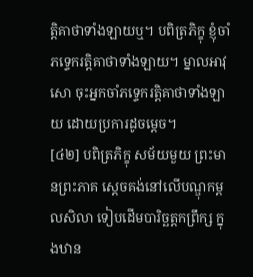ត្តិគាថាទាំងឡាយឬ។ បពិត្រភិក្ខុ ខ្ញុំចាំភទ្ទេករត្តិគាថាទាំងឡាយ។ ម្នាលអាវុសោ ចុះអ្នកចាំភទ្ទេករត្តិគាថាទាំងឡាយ ដោយប្រការដូចម្តេច។
[៤២] បពិត្រភិក្ខុ សម័យមួយ ព្រះមានព្រះភាគ ស្តេចគង់នៅលើបណ្ឌុកម្ពលសិលា ទៀបដើមបារិច្ឆត្តកព្រឹក្ស ក្នុងឋាន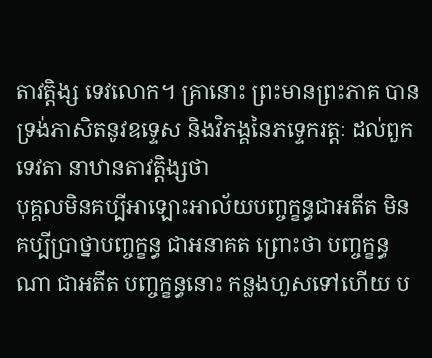តាវត្តិង្ស ទេវលោក។ គ្រានោះ ព្រះមានព្រះភាគ បានទ្រង់ភាសិតនូវឧទ្ទេស និងវិភង្គនៃភទ្ទេករត្តៈ ដល់ពួកទេវតា នាឋានតាវត្តិង្សថា
បុគ្គលមិនគប្បីអាឡោះអាល័យបញ្ចក្ខន្ធជាអតីត មិនគប្បីប្រាថ្នាបញ្ចក្ខន្ធ ជាអនាគត ព្រោះថា បញ្ចក្ខន្ធណា ជាអតីត បញ្ចក្ខន្ធនោះ កន្លងហួសទៅហើយ ប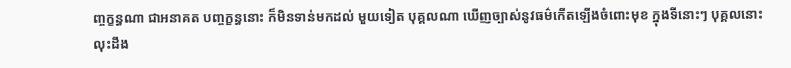ញ្ចក្ខន្ធណា ជាអនាគត បញ្ចក្ខន្ធនោះ ក៏មិនទាន់មកដល់ មួយទៀត បុគ្គលណា ឃើញច្បាស់នូវធម៌កើតឡើងចំពោះមុខ ក្នុងទីនោះៗ បុគ្គលនោះ លុះដឹង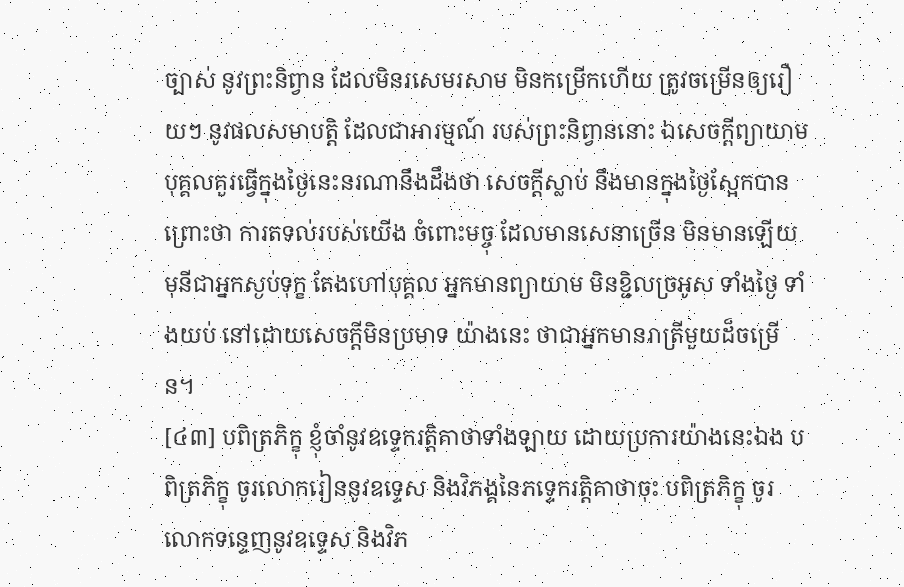ច្បាស់ នូវព្រះនិព្វាន ដែលមិនរសេមរសាម មិនកម្រើកហើយ ត្រូវចម្រើនឲ្យរឿយៗ នូវផលសមាបត្តិ ដែលជាអារម្មណ៍ របស់ព្រះនិព្វាននោះ ឯសេចក្តីព្យាយាម បុគ្គលគួរធ្វើក្នុងថ្ងៃនេះនរណានឹងដឹងថា សេចក្តីស្លាប់ នឹងមានក្នុងថ្ងៃស្អែកបាន ព្រោះថា ការតទល់របស់យើង ចំពោះមច្ចុ ដែលមានសេនាច្រើន មិនមានឡើយ មុនីជាអ្នកស្ងប់ទុក្ខ តែងហៅបុគ្គល អ្នកមានព្យាយាម មិនខ្ជិលច្រអូស ទាំងថ្ងៃ ទាំងយប់ នៅដោយសេចក្តីមិនប្រមាទ យ៉ាងនេះ ថាជាអ្នកមានរាត្រីមួយដ៏ចម្រើន។
[៤៣] បពិត្រភិក្ខុ ខ្ញុំចាំនូវឧទ្ទេករត្តិគាថាទាំងឡាយ ដោយប្រការយ៉ាងនេះឯង បពិត្រភិក្ខុ ចូរលោករៀននូវឧទ្ទេស និងវិភង្គនៃភទ្ទេករត្តិគាថាចុះ បពិត្រភិក្ខុ ចូរលោកទន្ទេញនូវឧទ្ទេស និងវិភ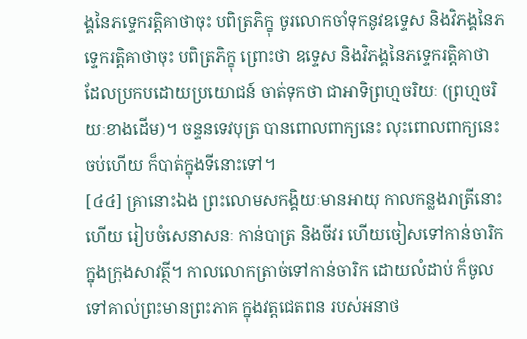ង្គនៃភទ្ទេករត្តិគាថាចុះ បពិត្រភិក្ខុ ចូរលោកចាំទុកនូវឧទ្ទេស និងវិភង្គនៃភទ្ទេករត្តិគាថាចុះ បពិត្រភិក្ខុ ព្រោះថា ឧទ្ទេស និងវិភង្គនៃភទ្ទេករត្តិគាថា ដែលប្រកបដោយប្រយោជន៍ ចាត់ទុកថា ជាអាទិព្រហ្មចរិយៈ (ព្រហ្មចរិយៈខាងដើម)។ ចន្ទនទេវបុត្រ បានពោលពាក្យនេះ លុះពោលពាក្យនេះចប់ហើយ ក៏បាត់ក្នុងទីនោះទៅ។
[៤៤] គ្រានោះឯង ព្រះលោមសកង្គិយៈមានអាយុ កាលកន្លងរាត្រីនោះហើយ រៀបចំសេនាសនៈ កាន់បាត្រ និងចីវរ ហើយចៀសទៅកាន់ចារិក ក្នុងក្រុងសាវត្ថី។ កាលលោកត្រាច់ទៅកាន់ចារិក ដោយលំដាប់ ក៏ចូលទៅគាល់ព្រះមានព្រះភាគ ក្នុងវត្តជេតពន របស់អនាថ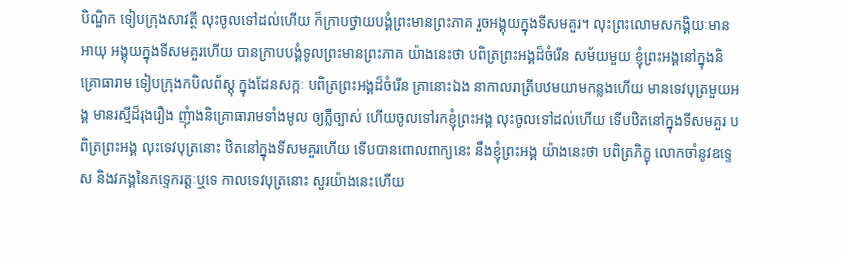បិណ្ឌិក ទៀបក្រុងសាវត្ថី លុះចូលទៅដល់ហើយ ក៏ក្រាបថ្វាយបង្គំព្រះមានព្រះភាគ រួចអង្គុយក្នុងទីសមគួរ។ លុះព្រះលោមសកង្គិយៈមានអាយុ អង្គុយក្នុងទីសមគួរហើយ បានក្រាបបង្គំទូលព្រះមានព្រះភាគ យ៉ាងនេះថា បពិត្រព្រះអង្គដ៏ចំរើន សម័យមួយ ខ្ញុំព្រះអង្គនៅក្នុងនិគ្រោធារាម ទៀបក្រុងកបិលព័ស្តុ ក្នុងដែនសក្កៈ បពិត្រព្រះអង្គដ៏ចំរើន គ្រានោះឯង នាកាលរាត្រីបឋមយាមកន្លងហើយ មានទេវបុត្រមួយអង្គ មានរស្មីដ៏រុងរឿង ញុំាងនិគ្រោធារាមទាំងមូល ឲ្យភ្លឺច្បាស់ ហើយចូលទៅរកខ្ញុំព្រះអង្គ លុះចូលទៅដល់ហើយ ទើបឋិតនៅក្នុងទីសមគួរ បពិត្រព្រះអង្គ លុះទេវបុត្រនោះ ឋិតនៅក្នុងទីសមគួរហើយ ទើបបានពោលពាក្យនេះ នឹងខ្ញុំព្រះអង្គ យ៉ាងនេះថា បពិត្រភិក្ខុ លោកចាំនូវឧទ្ទេស និងវភង្គនៃភទ្ទេករត្តៈឬទេ កាលទេវបុត្រនោះ សួរយ៉ាងនេះហើយ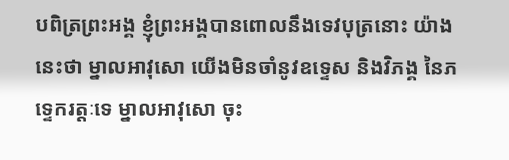បពិត្រព្រះអង្គ ខ្ញុំព្រះអង្គបានពោលនឹងទេវបុត្រនោះ យ៉ាងនេះថា ម្នាលអាវុសោ យើងមិនចាំនូវឧទ្ទេស និងវិភង្គ នៃភទ្ទេករត្តៈទេ ម្នាលអាវុសោ ចុះ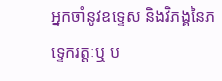អ្នកចាំនូវឧទ្ទេស និងវិភង្គនៃភទ្ទេករត្តៈឬ ប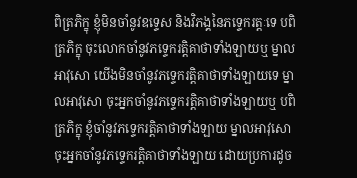ពិត្រភិក្ខុ ខ្ញុំមិនចាំនូវឧទ្ទេស និងវិភង្គនៃភទ្ទេករត្តៈទេ បពិត្រភិក្ខុ ចុះលោកចាំនូវភទ្ទេករត្តិគាថាទាំងឡាយឬ ម្នាលអាវុសោ យើងមិនចាំនូវភទ្ទេករត្តិគាថាទាំងឡាយទេ ម្នាលអាវុសោ ចុះអ្នកចាំនូវភទ្ទេករត្តិគាថាទាំងឡាយឬ បពិត្រភិក្ខុ ខ្ញុំចាំនូវភទ្ទេករត្តិគាថាទាំងឡាយ ម្នាលអាវុសោ ចុះអ្នកចាំនូវភទ្ទេករត្តិគាថាទាំងឡាយ ដោយប្រការដូច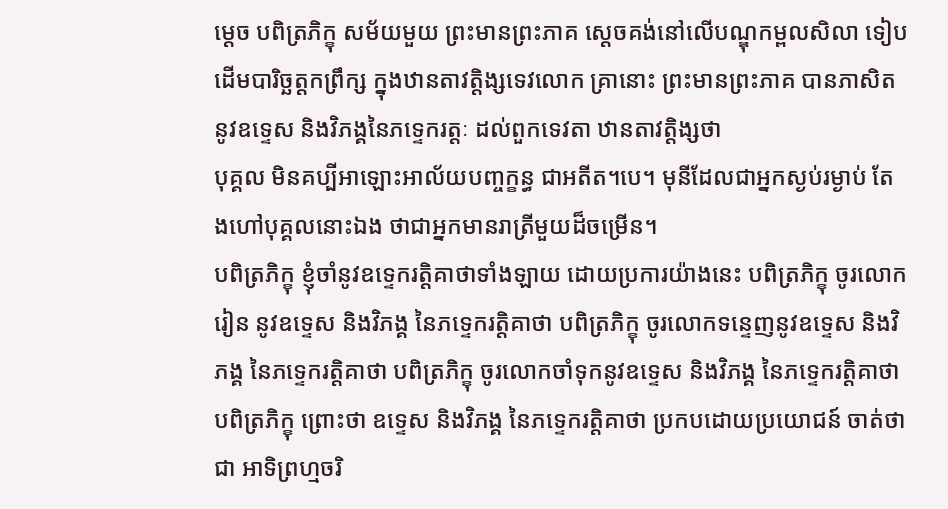ម្តេច បពិត្រភិក្ខុ សម័យមួយ ព្រះមានព្រះភាគ ស្តេចគង់នៅលើបណ្ឌុកម្ពលសិលា ទៀបដើមបារិច្ឆត្តកព្រឹក្ស ក្នុងឋានតាវត្តិង្សទេវលោក គ្រានោះ ព្រះមានព្រះភាគ បានភាសិតនូវឧទ្ទេស និងវិភង្គនៃភទ្ទេករត្តៈ ដល់ពួកទេវតា ឋានតាវត្តិង្សថា
បុគ្គល មិនគប្បីអាឡោះអាល័យបញ្ចក្ខន្ធ ជាអតីត។បេ។ មុនីដែលជាអ្នកស្ងប់រម្ងាប់ តែងហៅបុគ្គលនោះឯង ថាជាអ្នកមានរាត្រីមួយដ៏ចម្រើន។
បពិត្រភិក្ខុ ខ្ញុំចាំនូវឧទ្ទេករត្តិគាថាទាំងឡាយ ដោយប្រការយ៉ាងនេះ បពិត្រភិក្ខុ ចូរលោករៀន នូវឧទ្ទេស និងវិភង្គ នៃភទ្ទេករត្តិគាថា បពិត្រភិក្ខុ ចូរលោកទន្ទេញនូវឧទ្ទេស និងវិភង្គ នៃភទ្ទេករត្តិគាថា បពិត្រភិក្ខុ ចូរលោកចាំទុកនូវឧទ្ទេស និងវិភង្គ នៃភទ្ទេករត្តិគាថា បពិត្រភិក្ខុ ព្រោះថា ឧទ្ទេស និងវិភង្គ នៃភទ្ទេករត្តិគាថា ប្រកបដោយប្រយោជន៍ ចាត់ថាជា អាទិព្រហ្មចរិ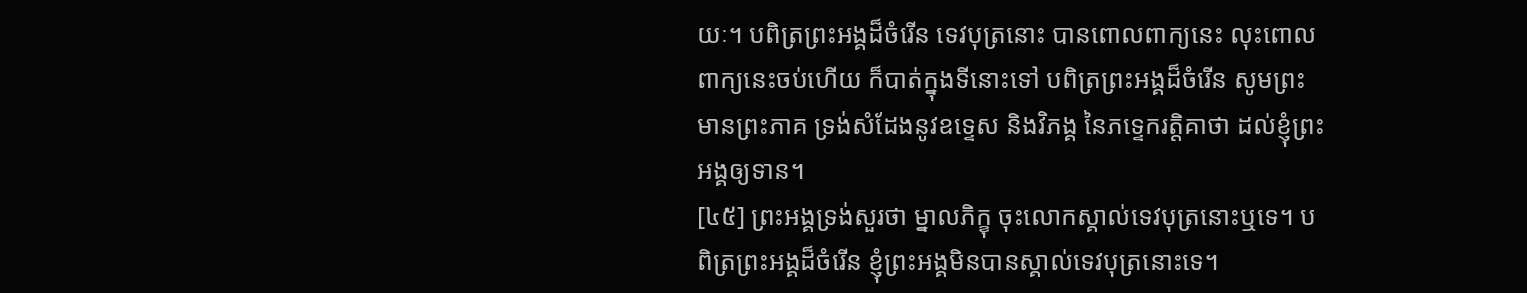យៈ។ បពិត្រព្រះអង្គដ៏ចំរើន ទេវបុត្រនោះ បានពោលពាក្យនេះ លុះពោលពាក្យនេះចប់ហើយ ក៏បាត់ក្នុងទីនោះទៅ បពិត្រព្រះអង្គដ៏ចំរើន សូមព្រះមានព្រះភាគ ទ្រង់សំដែងនូវឧទ្ទេស និងវិភង្គ នៃភទ្ទេករត្តិគាថា ដល់ខ្ញុំព្រះអង្គឲ្យទាន។
[៤៥] ព្រះអង្គទ្រង់សួរថា ម្នាលភិក្ខុ ចុះលោកស្គាល់ទេវបុត្រនោះឬទេ។ បពិត្រព្រះអង្គដ៏ចំរើន ខ្ញុំព្រះអង្គមិនបានស្គាល់ទេវបុត្រនោះទេ។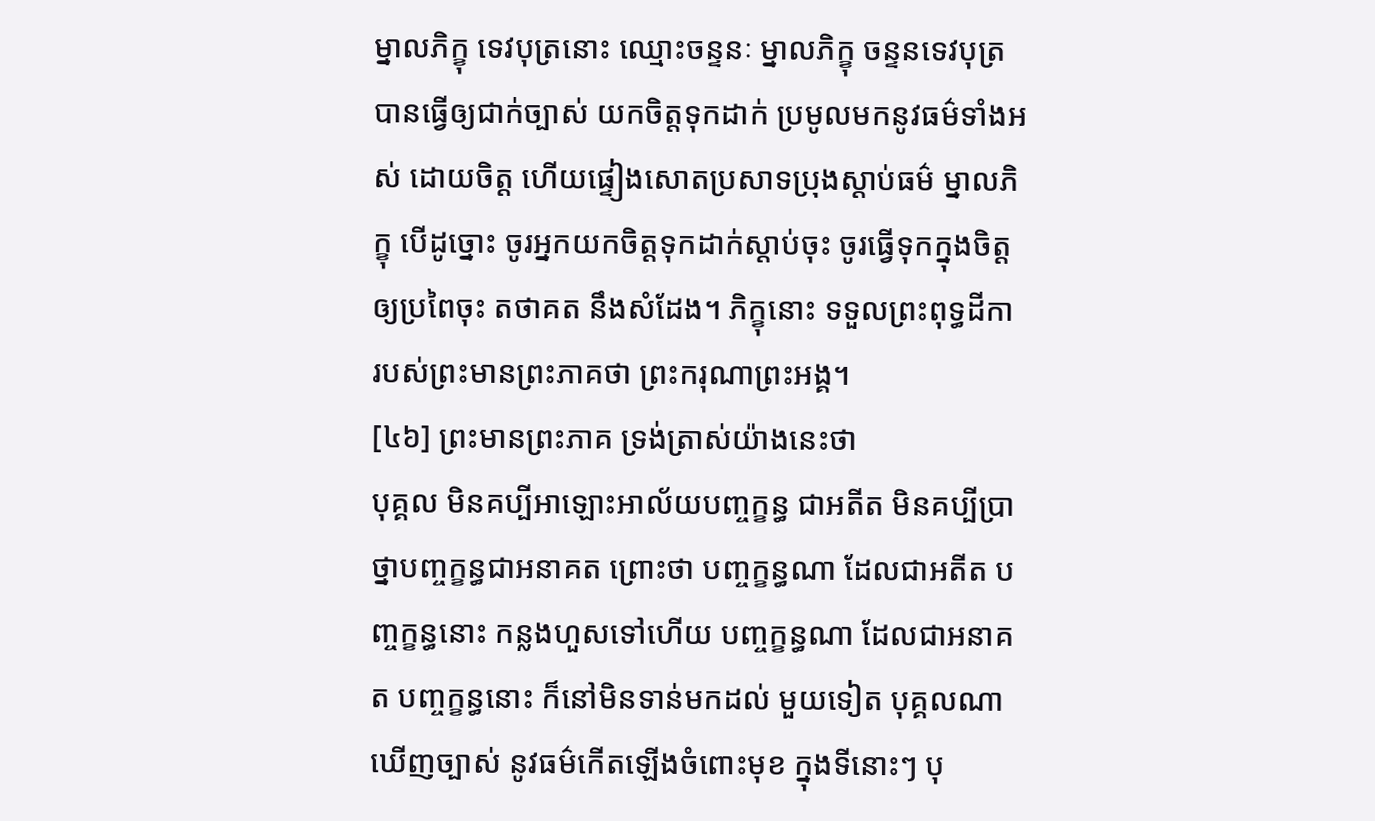ម្នាលភិក្ខុ ទេវបុត្រនោះ ឈ្មោះចន្ទនៈ ម្នាលភិក្ខុ ចន្ទនទេវបុត្រ បានធ្វើឲ្យជាក់ច្បាស់ យកចិត្តទុកដាក់ ប្រមូលមកនូវធម៌ទាំងអស់ ដោយចិត្ត ហើយផ្ទៀងសោតប្រសាទប្រុងស្តាប់ធម៌ ម្នាលភិក្ខុ បើដូច្នោះ ចូរអ្នកយកចិត្តទុកដាក់ស្តាប់ចុះ ចូរធ្វើទុកក្នុងចិត្តឲ្យប្រពៃចុះ តថាគត នឹងសំដែង។ ភិក្ខុនោះ ទទួលព្រះពុទ្ធដីកា របស់ព្រះមានព្រះភាគថា ព្រះករុណាព្រះអង្គ។
[៤៦] ព្រះមានព្រះភាគ ទ្រង់ត្រាស់យ៉ាងនេះថា
បុគ្គល មិនគប្បីអាឡោះអាល័យបញ្ចក្ខន្ធ ជាអតីត មិនគប្បីប្រាថ្នាបញ្ចក្ខន្ធជាអនាគត ព្រោះថា បញ្ចក្ខន្ធណា ដែលជាអតីត បញ្ចក្ខន្ធនោះ កន្លងហួសទៅហើយ បញ្ចក្ខន្ធណា ដែលជាអនាគត បញ្ចក្ខន្ធនោះ ក៏នៅមិនទាន់មកដល់ មួយទៀត បុគ្គលណា ឃើញច្បាស់ នូវធម៌កើតឡើងចំពោះមុខ ក្នុងទីនោះៗ បុ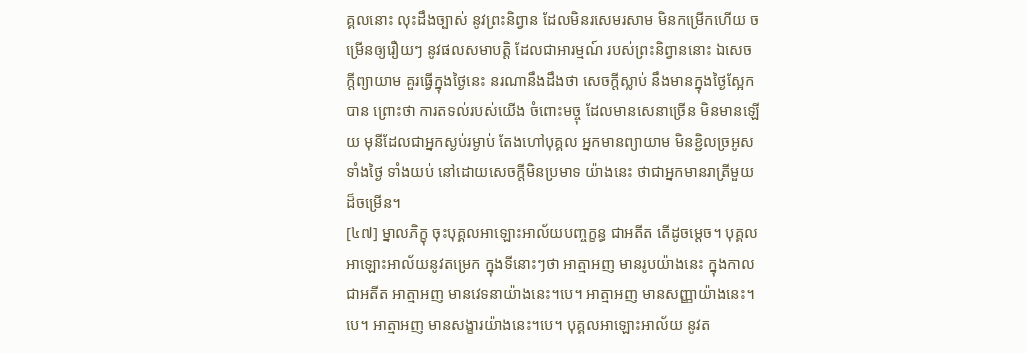គ្គលនោះ លុះដឹងច្បាស់ នូវព្រះនិព្វាន ដែលមិនរសេមរសាម មិនកម្រើកហើយ ចម្រើនឲ្យរឿយៗ នូវផលសមាបត្តិ ដែលជាអារម្មណ៍ របស់ព្រះនិព្វាននោះ ឯសេចក្តីព្យាយាម គួរធ្វើក្នុងថ្ងៃនេះ នរណានឹងដឹងថា សេចក្តីស្លាប់ នឹងមានក្នុងថ្ងៃស្អែកបាន ព្រោះថា ការតទល់របស់យើង ចំពោះមច្ចុ ដែលមានសេនាច្រើន មិនមានឡើយ មុនីដែលជាអ្នកស្ងប់រម្ងាប់ តែងហៅបុគ្គល អ្នកមានព្យាយាម មិនខ្ជិលច្រអូស ទាំងថ្ងៃ ទាំងយប់ នៅដោយសេចក្តីមិនប្រមាទ យ៉ាងនេះ ថាជាអ្នកមានរាត្រីមួយដ៏ចម្រើន។
[៤៧] ម្នាលភិក្ខុ ចុះបុគ្គលអាឡោះអាល័យបញ្ចក្ខន្ធ ជាអតីត តើដូចម្តេច។ បុគ្គលអាឡោះអាល័យនូវតម្រេក ក្នុងទីនោះៗថា អាត្មាអញ មានរូបយ៉ាងនេះ ក្នុងកាលជាអតីត អាត្មាអញ មានវេទនាយ៉ាងនេះ។បេ។ អាត្មាអញ មានសញ្ញាយ៉ាងនេះ។បេ។ អាត្មាអញ មានសង្ខារយ៉ាងនេះ។បេ។ បុគ្គលអាឡោះអាល័យ នូវត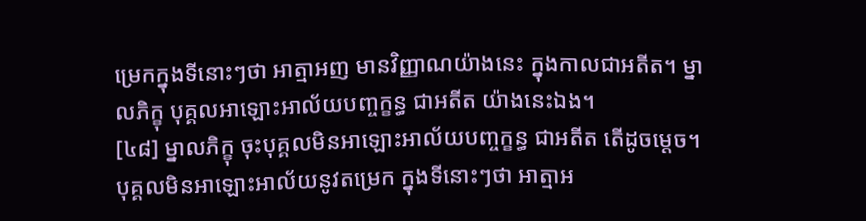ម្រេកក្នុងទីនោះៗថា អាត្មាអញ មានវិញ្ញាណយ៉ាងនេះ ក្នុងកាលជាអតីត។ ម្នាលភិក្ខុ បុគ្គលអាឡោះអាល័យបញ្ចក្ខន្ធ ជាអតីត យ៉ាងនេះឯង។
[៤៨] ម្នាលភិក្ខុ ចុះបុគ្គលមិនអាឡោះអាល័យបញ្ចក្ខន្ធ ជាអតីត តើដូចម្តេច។ បុគ្គលមិនអាឡោះអាល័យនូវតម្រេក ក្នុងទីនោះៗថា អាត្មាអ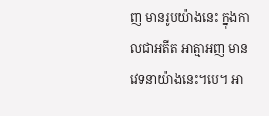ញ មានរូបយ៉ាងនេះ ក្នុងកាលជាអតីត អាត្មាអញ មានវេទនាយ៉ាងនេះ។បេ។ អា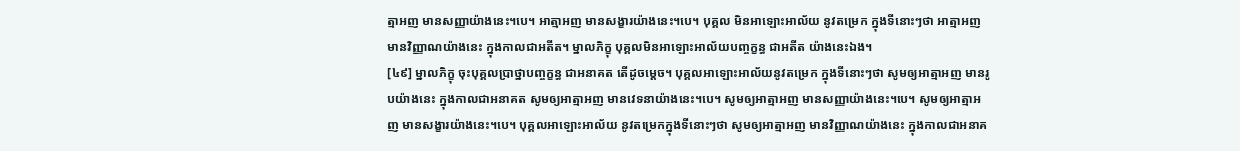ត្មាអញ មានសញ្ញាយ៉ាងនេះ។បេ។ អាត្មាអញ មានសង្ខារយ៉ាងនេះ។បេ។ បុគ្គល មិនអាឡោះអាល័យ នូវតម្រេក ក្នុងទីនោះៗថា អាត្មាអញ មានវិញ្ញាណយ៉ាងនេះ ក្នុងកាលជាអតីត។ ម្នាលភិក្ខុ បុគ្គលមិនអាឡោះអាល័យបញ្ចក្ខន្ធ ជាអតីត យ៉ាងនេះឯង។
[៤៩] ម្នាលភិក្ខុ ចុះបុគ្គលប្រាថ្នាបញ្ចក្ខន្ធ ជាអនាគត តើដូចម្តេច។ បុគ្គលអាឡោះអាល័យនូវតម្រេក ក្នុងទីនោះៗថា សូមឲ្យអាត្មាអញ មានរូបយ៉ាងនេះ ក្នុងកាលជាអនាគត សូមឲ្យអាត្មាអញ មានវេទនាយ៉ាងនេះ។បេ។ សូមឲ្យអាត្មាអញ មានសញ្ញាយ៉ាងនេះ។បេ។ សូមឲ្យអាត្មាអញ មានសង្ខារយ៉ាងនេះ។បេ។ បុគ្គលអាឡោះអាល័យ នូវតម្រេកក្នុងទីនោះៗថា សូមឲ្យអាត្មាអញ មានវិញ្ញាណយ៉ាងនេះ ក្នុងកាលជាអនាគ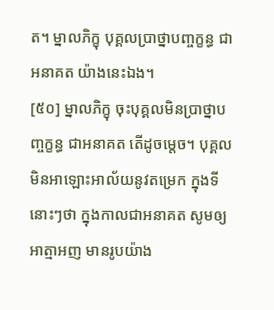ត។ ម្នាលភិក្ខុ បុគ្គលប្រាថ្នាបញ្ចក្ខន្ធ ជាអនាគត យ៉ាងនេះឯង។
[៥០] ម្នាលភិក្ខុ ចុះបុគ្គលមិនប្រាថ្នាបញ្ចក្ខន្ធ ជាអនាគត តើដូចម្តេច។ បុគ្គលមិនអាឡោះអាល័យនូវតម្រេក ក្នុងទីនោះៗថា ក្នុងកាលជាអនាគត សូមឲ្យអាត្មាអញ មានរូបយ៉ាង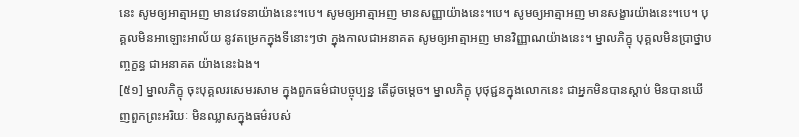នេះ សូមឲ្យអាត្មាអញ មានវេទនាយ៉ាងនេះ។បេ។ សូមឲ្យអាត្មាអញ មានសញ្ញាយ៉ាងនេះ។បេ។ សូមឲ្យអាត្មាអញ មានសង្ខារយ៉ាងនេះ។បេ។ បុគ្គលមិនអាឡោះអាល័យ នូវតម្រេកក្នុងទីនោះៗថា ក្នុងកាលជាអនាគត សូមឲ្យអាត្មាអញ មានវិញ្ញាណយ៉ាងនេះ។ ម្នាលភិក្ខុ បុគ្គលមិនប្រាថ្នាបញ្ចក្ខន្ធ ជាអនាគត យ៉ាងនេះឯង។
[៥១] ម្នាលភិក្ខុ ចុះបុគ្គលរសេមរសាម ក្នុងពួកធម៌ជាបច្ចុប្បន្ន តើដូចម្តេច។ ម្នាលភិក្ខុ បុថុជ្ជនក្នុងលោកនេះ ជាអ្នកមិនបានស្តាប់ មិនបានឃើញពួកព្រះអរិយៈ មិនឈ្លាសក្នុងធម៌របស់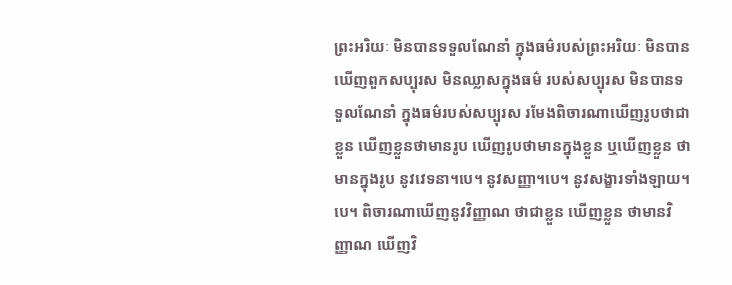ព្រះអរិយៈ មិនបានទទួលណែនាំ ក្នុងធម៌របស់ព្រះអរិយៈ មិនបានឃើញពួកសប្បុរស មិនឈ្លាសក្នុងធម៌ របស់សប្បុរស មិនបានទទួលណែនាំ ក្នុងធម៌របស់សប្បុរស រមែងពិចារណាឃើញរូបថាជាខ្លួន ឃើញខ្លួនថាមានរូប ឃើញរូបថាមានក្នុងខ្លួន ឬឃើញខ្លួន ថាមានក្នុងរូប នូវវេទនា។បេ។ នូវសញ្ញា។បេ។ នូវសង្ខារទាំងឡាយ។បេ។ ពិចារណាឃើញនូវវិញ្ញាណ ថាជាខ្លួន ឃើញខ្លួន ថាមានវិញ្ញាណ ឃើញវិ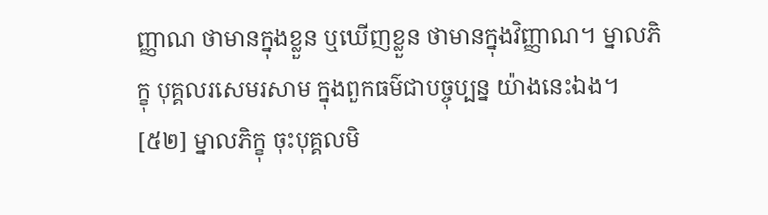ញ្ញាណ ថាមានក្នុងខ្លួន ឬឃើញខ្លួន ថាមានក្នុងវិញ្ញាណ។ ម្នាលភិក្ខុ បុគ្គលរសេមរសាម ក្នុងពួកធម៌ជាបច្ចុប្បន្ន យ៉ាងនេះឯង។
[៥២] ម្នាលភិក្ខុ ចុះបុគ្គលមិ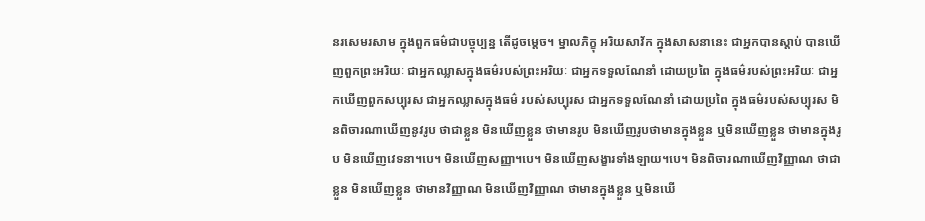នរសេមរសាម ក្នុងពួកធម៌ជាបច្ចុប្បន្ន តើដូចម្តេច។ ម្នាលភិក្ខុ អរិយសាវ័ក ក្នុងសាសនានេះ ជាអ្នកបានស្តាប់ បានឃើញពួកព្រះអរិយៈ ជាអ្នកឈ្លាសក្នុងធម៌របស់ព្រះអរិយៈ ជាអ្នកទទួលណែនាំ ដោយប្រពៃ ក្នុងធម៌របស់ព្រះអរិយៈ ជាអ្នកឃើញពួកសប្បុរស ជាអ្នកឈ្លាសក្នុងធម៌ របស់សប្បុរស ជាអ្នកទទួលណែនាំ ដោយប្រពៃ ក្នុងធម៌របស់សប្បុរស មិនពិចារណាឃើញនូវរូប ថាជាខ្លួន មិនឃើញខ្លួន ថាមានរូប មិនឃើញរូបថាមានក្នុងខ្លួន ឬមិនឃើញខ្លួន ថាមានក្នុងរូប មិនឃើញវេទនា។បេ។ មិនឃើញសញ្ញា។បេ។ មិនឃើញសង្ខារទាំងឡាយ។បេ។ មិនពិចារណាឃើញវិញ្ញាណ ថាជាខ្លួន មិនឃើញខ្លួន ថាមានវិញ្ញាណ មិនឃើញវិញ្ញាណ ថាមានក្នុងខ្លួន ឬមិនឃើ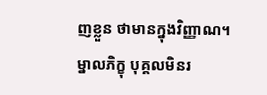ញខ្លួន ថាមានក្នុងវិញ្ញាណ។ ម្នាលភិក្ខុ បុគ្គលមិនរ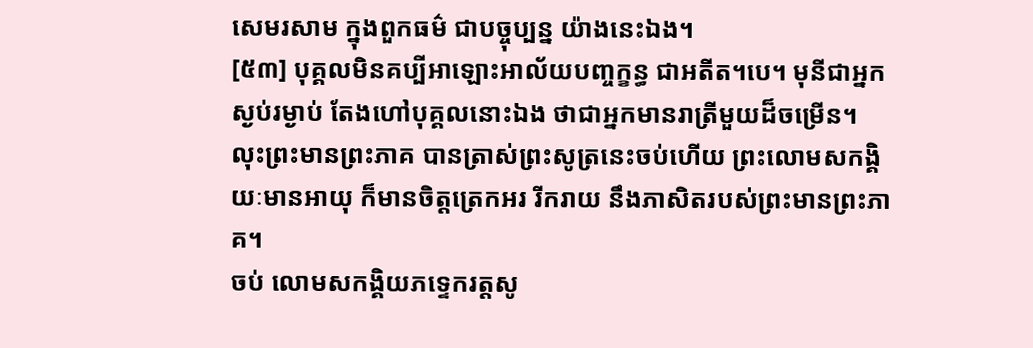សេមរសាម ក្នុងពួកធម៌ ជាបច្ចុប្បន្ន យ៉ាងនេះឯង។
[៥៣] បុគ្គលមិនគប្បីអាឡោះអាល័យបញ្ចក្ខន្ធ ជាអតីត។បេ។ មុនីជាអ្នកស្ងប់រម្ងាប់ តែងហៅបុគ្គលនោះឯង ថាជាអ្នកមានរាត្រីមួយដ៏ចម្រើន។
លុះព្រះមានព្រះភាគ បានត្រាស់ព្រះសូត្រនេះចប់ហើយ ព្រះលោមសកង្គិយៈមានអាយុ ក៏មានចិត្តត្រេកអរ រីករាយ នឹងភាសិតរបស់ព្រះមានព្រះភាគ។
ចប់ លោមសកង្គិយភទ្ទេករត្តសូ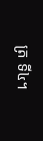ត្រ ទី៤។